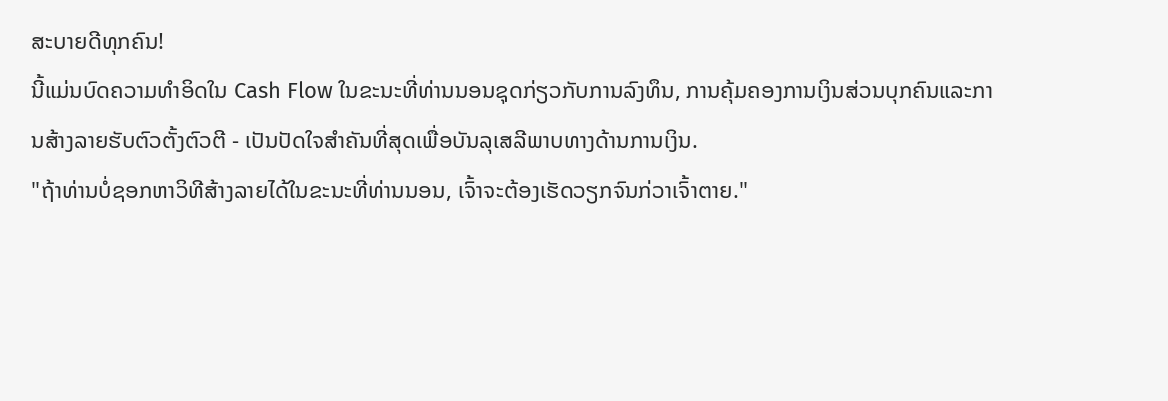ສະບາຍດີທຸກຄົນ!
ນີ້ແມ່ນບົດຄວາມທໍາອິດໃນ Cash Flow ໃນຂະນະທີ່ທ່ານນອນຊຸດກ່ຽວກັບການລົງທຶນ, ການຄຸ້ມຄອງການເງິນສ່ວນບຸກຄົນແລະການສ້າງລາຍຮັບຕົວຕັ້ງຕົວຕີ - ເປັນປັດໃຈສໍາຄັນທີ່ສຸດເພື່ອບັນລຸເສລີພາບທາງດ້ານການເງິນ.
"ຖ້າທ່ານບໍ່ຊອກຫາວິທີສ້າງລາຍໄດ້ໃນຂະນະທີ່ທ່ານນອນ, ເຈົ້າຈະຕ້ອງເຮັດວຽກຈົນກ່ວາເຈົ້າຕາຍ."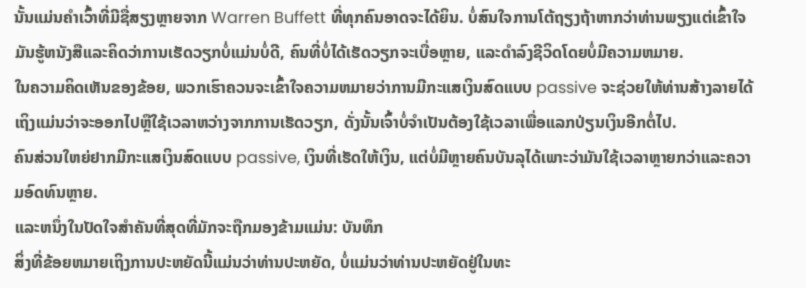ນັ້ນແມ່ນຄໍາເວົ້າທີ່ມີຊື່ສຽງຫຼາຍຈາກ Warren Buffett ທີ່ທຸກຄົນອາດຈະໄດ້ຍິນ. ບໍ່ສົນໃຈການໂຕ້ຖຽງຖ້າຫາກວ່າທ່ານພຽງແຕ່ເຂົ້າໃຈມັນຮູ້ຫນັງສືແລະຄິດວ່າການເຮັດວຽກບໍ່ແມ່ນບໍ່ດີ, ຄົນທີ່ບໍ່ໄດ້ເຮັດວຽກຈະເບື່ອຫຼາຍ, ແລະດໍາລົງຊີວິດໂດຍບໍ່ມີຄວາມຫມາຍ.
ໃນຄວາມຄິດເຫັນຂອງຂ້ອຍ, ພວກເຮົາຄວນຈະເຂົ້າໃຈຄວາມຫມາຍວ່າການມີກະແສເງິນສົດແບບ passive ຈະຊ່ວຍໃຫ້ທ່ານສ້າງລາຍໄດ້ເຖິງແມ່ນວ່າຈະອອກໄປຫຼືໃຊ້ເວລາຫວ່າງຈາກການເຮັດວຽກ, ດັ່ງນັ້ນເຈົ້າບໍ່ຈໍາເປັນຕ້ອງໃຊ້ເວລາເພື່ອແລກປ່ຽນເງິນອີກຕໍ່ໄປ.
ຄົນສ່ວນໃຫຍ່ຢາກມີກະແສເງິນສົດແບບ passive, ເງິນທີ່ເຮັດໃຫ້ເງິນ, ແຕ່ບໍ່ມີຫຼາຍຄົນບັນລຸໄດ້ເພາະວ່າມັນໃຊ້ເວລາຫຼາຍກວ່າແລະຄວາມອົດທົນຫຼາຍ.
ແລະຫນຶ່ງໃນປັດໃຈສໍາຄັນທີ່ສຸດທີ່ມັກຈະຖືກມອງຂ້າມແມ່ນ: ບັນທຶກ
ສິ່ງທີ່ຂ້ອຍຫມາຍເຖິງການປະຫຍັດນີ້ແມ່ນວ່າທ່ານປະຫຍັດ, ບໍ່ແມ່ນວ່າທ່ານປະຫຍັດຢູ່ໃນທະ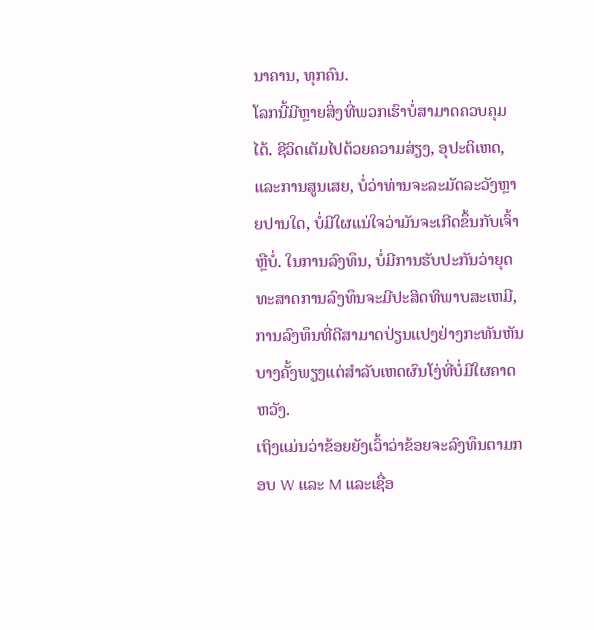ນາຄານ, ທຸກຄົນ.
ໂລກນີ້ມີຫຼາຍສິ່ງທີ່ພວກເຮົາບໍ່ສາມາດຄວບຄຸມໄດ້. ຊີວິດເຕັມໄປດ້ວຍຄວາມສ່ຽງ, ອຸປະຕິເຫດ, ແລະການສູນເສຍ, ບໍ່ວ່າທ່ານຈະລະມັດລະວັງຫຼາຍປານໃດ, ບໍ່ມີໃຜແນ່ໃຈວ່າມັນຈະເກີດຂຶ້ນກັບເຈົ້າຫຼືບໍ່. ໃນການລົງທຶນ, ບໍ່ມີການຮັບປະກັນວ່າຍຸດທະສາດການລົງທຶນຈະມີປະສິດທິພາບສະເຫມີ, ການລົງທຶນທີ່ດີສາມາດປ່ຽນແປງຢ່າງກະທັນຫັນບາງຄັ້ງພຽງແຕ່ສໍາລັບເຫດຜົນໂງ່ທີ່ບໍ່ມີໃຜຄາດຫວັງ.
ເຖິງແມ່ນວ່າຂ້ອຍຍັງເວົ້າວ່າຂ້ອຍຈະລົງທຶນຕາມກອບ W ແລະ M ແລະເຊື່ອ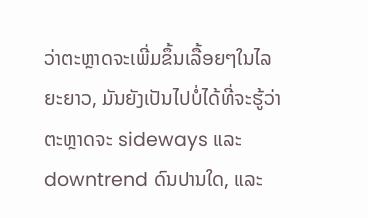ວ່າຕະຫຼາດຈະເພີ່ມຂຶ້ນເລື້ອຍໆໃນໄລຍະຍາວ, ມັນຍັງເປັນໄປບໍ່ໄດ້ທີ່ຈະຮູ້ວ່າຕະຫຼາດຈະ sideways ແລະ downtrend ດົນປານໃດ, ແລະ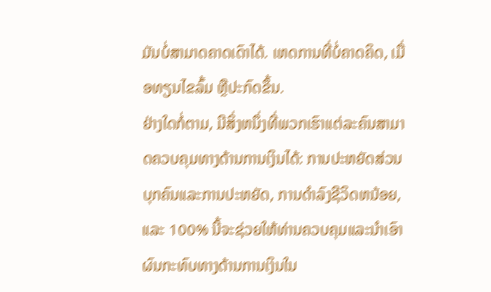ມັນບໍ່ສາມາດຄາດເດົາໄດ້. ເຫດການທີ່ບໍ່ຄາດຄິດ, ເມື່ອທຽນໄຂລົ້ມ ຫຼືປະກົດຂຶ້ນ.
ຢ່າງໃດກໍ່ຕາມ, ມີສິ່ງຫນຶ່ງທີ່ພວກເຮົາແຕ່ລະຄົນສາມາດຄວບຄຸມທາງດ້ານການເງິນໄດ້: ການປະຫຍັດສ່ວນບຸກຄົນແລະການປະຫຍັດ, ການດໍາລົງຊີວິດຫນ້ອຍ, ແລະ 100% ນີ້ຈະຊ່ວຍໃຫ້ທ່ານຄວບຄຸມແລະນໍາເອົາຜົນກະທົບທາງດ້ານການເງິນໃນ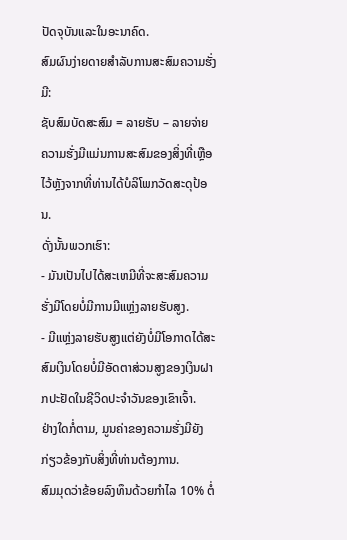ປັດຈຸບັນແລະໃນອະນາຄົດ.
ສົມຜົນງ່າຍດາຍສໍາລັບການສະສົມຄວາມຮັ່ງມີ:
ຊັບສົມບັດສະສົມ = ລາຍຮັບ – ລາຍຈ່າຍ
ຄວາມຮັ່ງມີແມ່ນການສະສົມຂອງສິ່ງທີ່ເຫຼືອໄວ້ຫຼັງຈາກທີ່ທ່ານໄດ້ບໍລິໂພກວັດສະດຸປ້ອນ.
ດັ່ງນັ້ນພວກເຮົາ:
- ມັນເປັນໄປໄດ້ສະເຫມີທີ່ຈະສະສົມຄວາມຮັ່ງມີໂດຍບໍ່ມີການມີແຫຼ່ງລາຍຮັບສູງ.
- ມີແຫຼ່ງລາຍຮັບສູງແຕ່ຍັງບໍ່ມີໂອກາດໄດ້ສະສົມເງິນໂດຍບໍ່ມີອັດຕາສ່ວນສູງຂອງເງິນຝາກປະຢັດໃນຊີວິດປະຈໍາວັນຂອງເຂົາເຈົ້າ.
ຢ່າງໃດກໍ່ຕາມ, ມູນຄ່າຂອງຄວາມຮັ່ງມີຍັງກ່ຽວຂ້ອງກັບສິ່ງທີ່ທ່ານຕ້ອງການ.
ສົມມຸດວ່າຂ້ອຍລົງທຶນດ້ວຍກໍາໄລ 10% ຕໍ່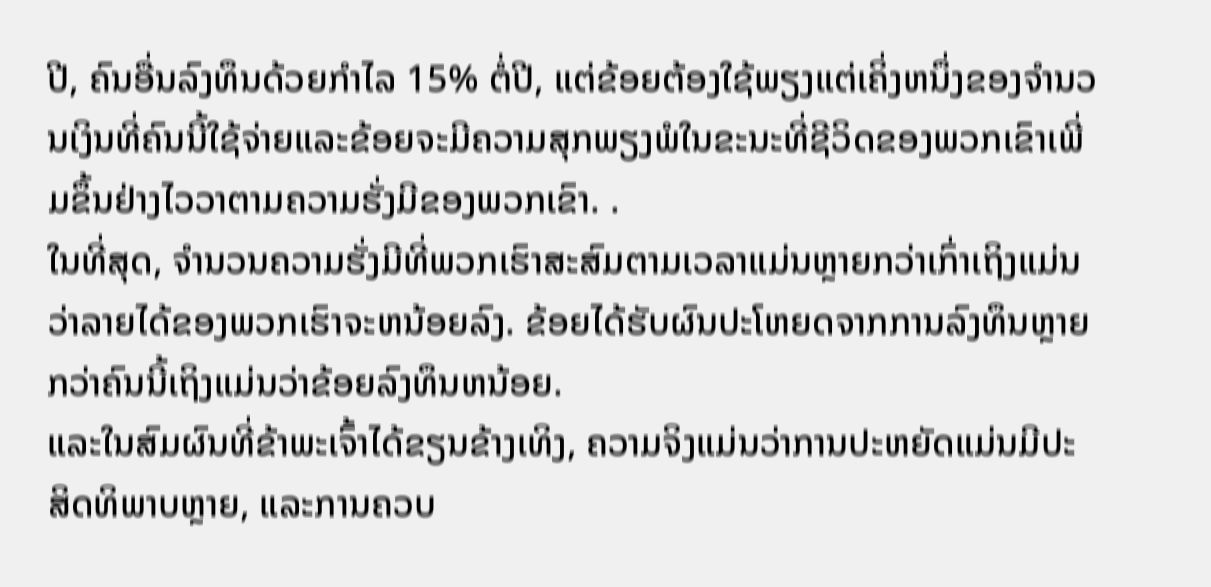ປີ, ຄົນອື່ນລົງທຶນດ້ວຍກໍາໄລ 15% ຕໍ່ປີ, ແຕ່ຂ້ອຍຕ້ອງໃຊ້ພຽງແຕ່ເຄິ່ງຫນຶ່ງຂອງຈໍານວນເງິນທີ່ຄົນນີ້ໃຊ້ຈ່າຍແລະຂ້ອຍຈະມີຄວາມສຸກພຽງພໍໃນຂະນະທີ່ຊີວິດຂອງພວກເຂົາເພີ່ມຂຶ້ນຢ່າງໄວວາຕາມຄວາມຮັ່ງມີຂອງພວກເຂົາ. .
ໃນທີ່ສຸດ, ຈໍານວນຄວາມຮັ່ງມີທີ່ພວກເຮົາສະສົມຕາມເວລາແມ່ນຫຼາຍກວ່າເກົ່າເຖິງແມ່ນວ່າລາຍໄດ້ຂອງພວກເຮົາຈະຫນ້ອຍລົງ. ຂ້ອຍໄດ້ຮັບຜົນປະໂຫຍດຈາກການລົງທຶນຫຼາຍກວ່າຄົນນີ້ເຖິງແມ່ນວ່າຂ້ອຍລົງທຶນຫນ້ອຍ.
ແລະໃນສົມຜົນທີ່ຂ້າພະເຈົ້າໄດ້ຂຽນຂ້າງເທິງ, ຄວາມຈິງແມ່ນວ່າການປະຫຍັດແມ່ນມີປະສິດທິພາບຫຼາຍ, ແລະການຄວບ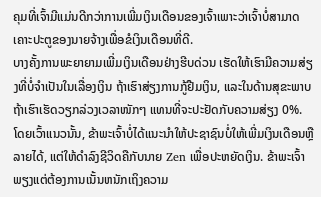ຄຸມທີ່ເຈົ້າມີແມ່ນດີກວ່າການເພີ່ມເງິນເດືອນຂອງເຈົ້າເພາະວ່າເຈົ້າບໍ່ສາມາດເຄາະປະຕູຂອງນາຍຈ້າງເພື່ອຂໍເງິນເດືອນທີ່ດີ.
ບາງຄັ້ງການພະຍາຍາມເພີ່ມເງິນເດືອນຢ່າງຮີບດ່ວນ ເຮັດໃຫ້ເຮົາມີຄວາມສ່ຽງທີ່ບໍ່ຈຳເປັນໃນເລື່ອງເງິນ ຖ້າເຮົາສ່ຽງການກູ້ຢືມເງິນ, ແລະໃນດ້ານສຸຂະພາບ ຖ້າເຮົາເຮັດວຽກລ່ວງເວລາໜັກໆ ແທນທີ່ຈະປະຢັດກັບຄວາມສ່ຽງ 0%.
ໂດຍເວົ້າແນວນັ້ນ, ຂ້າພະເຈົ້າບໍ່ໄດ້ແນະນໍາໃຫ້ປະຊາຊົນບໍ່ໃຫ້ເພີ່ມເງິນເດືອນຫຼືລາຍໄດ້, ແຕ່ໃຫ້ດໍາລົງຊີວິດຄືກັບນາຍ Zen ເພື່ອປະຫຍັດເງິນ. ຂ້າພະເຈົ້າພຽງແຕ່ຕ້ອງການເນັ້ນຫນັກເຖິງຄວາມ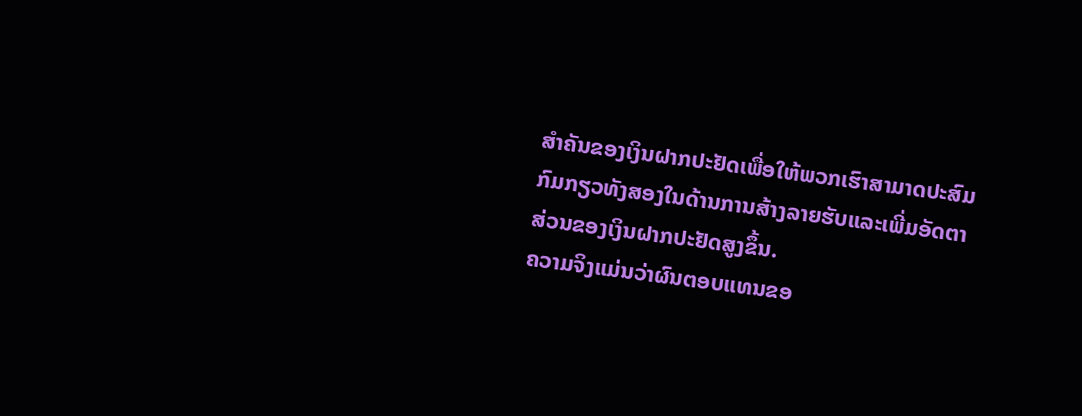ສໍາຄັນຂອງເງິນຝາກປະຢັດເພື່ອໃຫ້ພວກເຮົາສາມາດປະສົມກົມກຽວທັງສອງໃນດ້ານການສ້າງລາຍຮັບແລະເພີ່ມອັດຕາສ່ວນຂອງເງິນຝາກປະຢັດສູງຂຶ້ນ.
ຄວາມຈິງແມ່ນວ່າຜົນຕອບແທນຂອ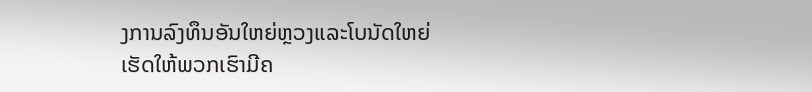ງການລົງທຶນອັນໃຫຍ່ຫຼວງແລະໂບນັດໃຫຍ່ເຮັດໃຫ້ພວກເຮົາມີຄ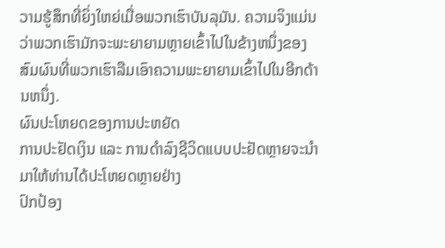ວາມຮູ້ສຶກທີ່ຍິ່ງໃຫຍ່ເມື່ອພວກເຮົາບັນລຸມັນ. ຄວາມຈິງແມ່ນວ່າພວກເຮົາມັກຈະພະຍາຍາມຫຼາຍເຂົ້າໄປໃນຂ້າງຫນຶ່ງຂອງສົມຜົນທີ່ພວກເຮົາລືມເອົາຄວາມພະຍາຍາມເຂົ້າໄປໃນອີກດ້ານຫນຶ່ງ.
ຜົນປະໂຫຍດຂອງການປະຫຍັດ
ການປະຢັດເງິນ ແລະ ການດຳລົງຊີວິດແບບປະຢັດຫຼາຍຈະນຳມາໃຫ້ທ່ານໄດ້ປະໂຫຍດຫຼາຍຢ່າງ
ປົກປ້ອງ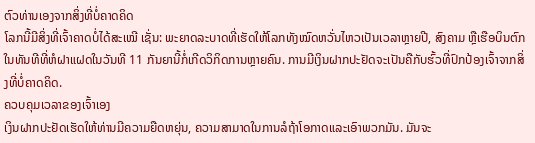ຕົວທ່ານເອງຈາກສິ່ງທີ່ບໍ່ຄາດຄິດ
ໂລກນີ້ມີສິ່ງທີ່ເຈົ້າຄາດບໍ່ໄດ້ສະເໝີ ເຊັ່ນ: ພະຍາດລະບາດທີ່ເຮັດໃຫ້ໂລກທັງໝົດຫວັ່ນໄຫວເປັນເວລາຫຼາຍປີ, ສົງຄາມ ຫຼືເຮືອບິນຕົກໃນທັນທີທີ່ຫໍຝາແຝດໃນວັນທີ 11 ກັນຍານີ້ກໍ່ເກີດວິກິດການຫຼາຍຄົນ. ການມີເງິນຝາກປະຢັດຈະເປັນຄືກັບຮົ້ວທີ່ປົກປ້ອງເຈົ້າຈາກສິ່ງທີ່ບໍ່ຄາດຄິດ.
ຄວບຄຸມເວລາຂອງເຈົ້າເອງ
ເງິນຝາກປະຢັດເຮັດໃຫ້ທ່ານມີຄວາມຍືດຫຍຸ່ນ, ຄວາມສາມາດໃນການລໍຖ້າໂອກາດແລະເອົາພວກມັນ. ມັນຈະ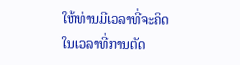ໃຫ້ທ່ານມີເວລາທີ່ຈະຄິດໃນເວລາທີ່ການຕັດ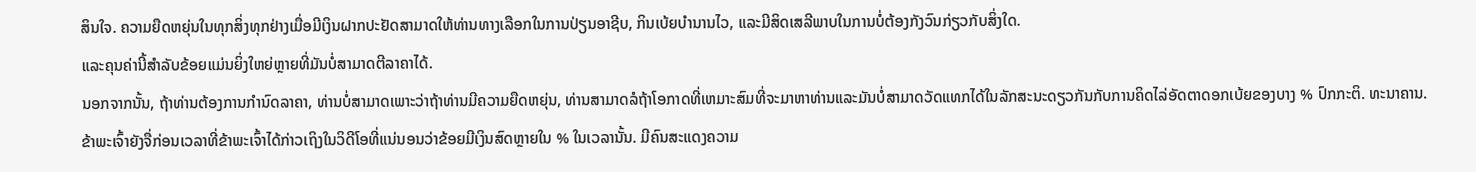ສິນໃຈ. ຄວາມຍືດຫຍຸ່ນໃນທຸກສິ່ງທຸກຢ່າງເມື່ອມີເງິນຝາກປະຢັດສາມາດໃຫ້ທ່ານທາງເລືອກໃນການປ່ຽນອາຊີບ, ກິນເບ້ຍບໍານານໄວ, ແລະມີສິດເສລີພາບໃນການບໍ່ຕ້ອງກັງວົນກ່ຽວກັບສິ່ງໃດ.
ແລະຄຸນຄ່ານີ້ສໍາລັບຂ້ອຍແມ່ນຍິ່ງໃຫຍ່ຫຼາຍທີ່ມັນບໍ່ສາມາດຕີລາຄາໄດ້.
ນອກຈາກນັ້ນ, ຖ້າທ່ານຕ້ອງການກໍານົດລາຄາ, ທ່ານບໍ່ສາມາດເພາະວ່າຖ້າທ່ານມີຄວາມຍືດຫຍຸ່ນ, ທ່ານສາມາດລໍຖ້າໂອກາດທີ່ເຫມາະສົມທີ່ຈະມາຫາທ່ານແລະມັນບໍ່ສາມາດວັດແທກໄດ້ໃນລັກສະນະດຽວກັນກັບການຄິດໄລ່ອັດຕາດອກເບ້ຍຂອງບາງ % ປົກກະຕິ. ທະນາຄານ.
ຂ້າພະເຈົ້າຍັງຈື່ກ່ອນເວລາທີ່ຂ້າພະເຈົ້າໄດ້ກ່າວເຖິງໃນວິດີໂອທີ່ແນ່ນອນວ່າຂ້ອຍມີເງິນສົດຫຼາຍໃນ % ໃນເວລານັ້ນ. ມີຄົນສະແດງຄວາມ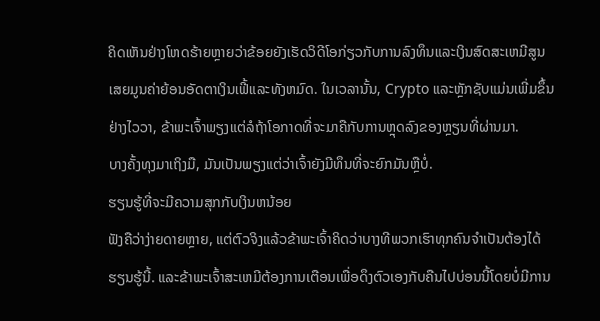ຄິດເຫັນຢ່າງໂຫດຮ້າຍຫຼາຍວ່າຂ້ອຍຍັງເຮັດວິດີໂອກ່ຽວກັບການລົງທຶນແລະເງິນສົດສະເຫມີສູນເສຍມູນຄ່າຍ້ອນອັດຕາເງິນເຟີ້ແລະທັງຫມົດ. ໃນເວລານັ້ນ, Crypto ແລະຫຼັກຊັບແມ່ນເພີ່ມຂຶ້ນຢ່າງໄວວາ, ຂ້າພະເຈົ້າພຽງແຕ່ລໍຖ້າໂອກາດທີ່ຈະມາຄືກັບການຫຼຸດລົງຂອງຫຼຽນທີ່ຜ່ານມາ.
ບາງຄັ້ງທຸງມາເຖິງມື, ມັນເປັນພຽງແຕ່ວ່າເຈົ້າຍັງມີທຶນທີ່ຈະຍົກມັນຫຼືບໍ່.
ຮຽນຮູ້ທີ່ຈະມີຄວາມສຸກກັບເງິນຫນ້ອຍ
ຟັງຄືວ່າງ່າຍດາຍຫຼາຍ, ແຕ່ຕົວຈິງແລ້ວຂ້າພະເຈົ້າຄິດວ່າບາງທີພວກເຮົາທຸກຄົນຈໍາເປັນຕ້ອງໄດ້ຮຽນຮູ້ນີ້. ແລະຂ້າພະເຈົ້າສະເຫມີຕ້ອງການເຕືອນເພື່ອດຶງຕົວເອງກັບຄືນໄປບ່ອນນີ້ໂດຍບໍ່ມີການ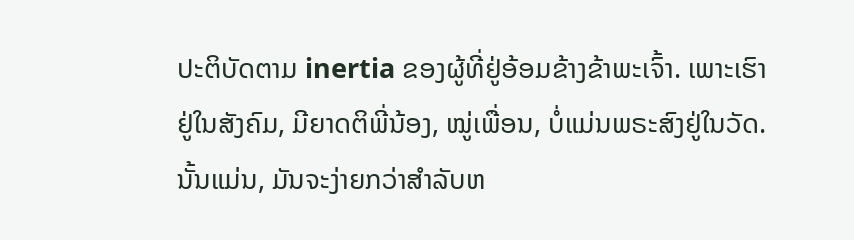ປະຕິບັດຕາມ inertia ຂອງຜູ້ທີ່ຢູ່ອ້ອມຂ້າງຂ້າພະເຈົ້າ. ເພາະເຮົາຢູ່ໃນສັງຄົມ, ມີຍາດຕິພີ່ນ້ອງ, ໝູ່ເພື່ອນ, ບໍ່ແມ່ນພຣະສົງຢູ່ໃນວັດ.
ນັ້ນແມ່ນ, ມັນຈະງ່າຍກວ່າສໍາລັບຫ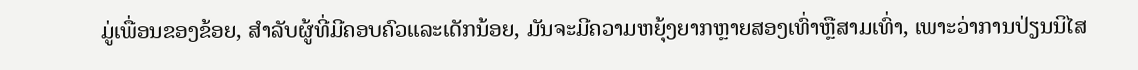ມູ່ເພື່ອນຂອງຂ້ອຍ, ສໍາລັບຜູ້ທີ່ມີຄອບຄົວແລະເດັກນ້ອຍ, ມັນຈະມີຄວາມຫຍຸ້ງຍາກຫຼາຍສອງເທົ່າຫຼືສາມເທົ່າ, ເພາະວ່າການປ່ຽນນິໄສ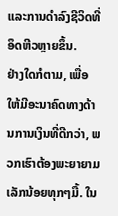ແລະການດໍາລົງຊີວິດທີ່ອຶດຫີວຫຼາຍຂຶ້ນ.
ຢ່າງໃດກໍຕາມ, ເພື່ອໃຫ້ມີອະນາຄົດທາງດ້ານການເງິນທີ່ດີກວ່າ, ພວກເຮົາຕ້ອງພະຍາຍາມເລັກນ້ອຍທຸກໆມື້. ໃນ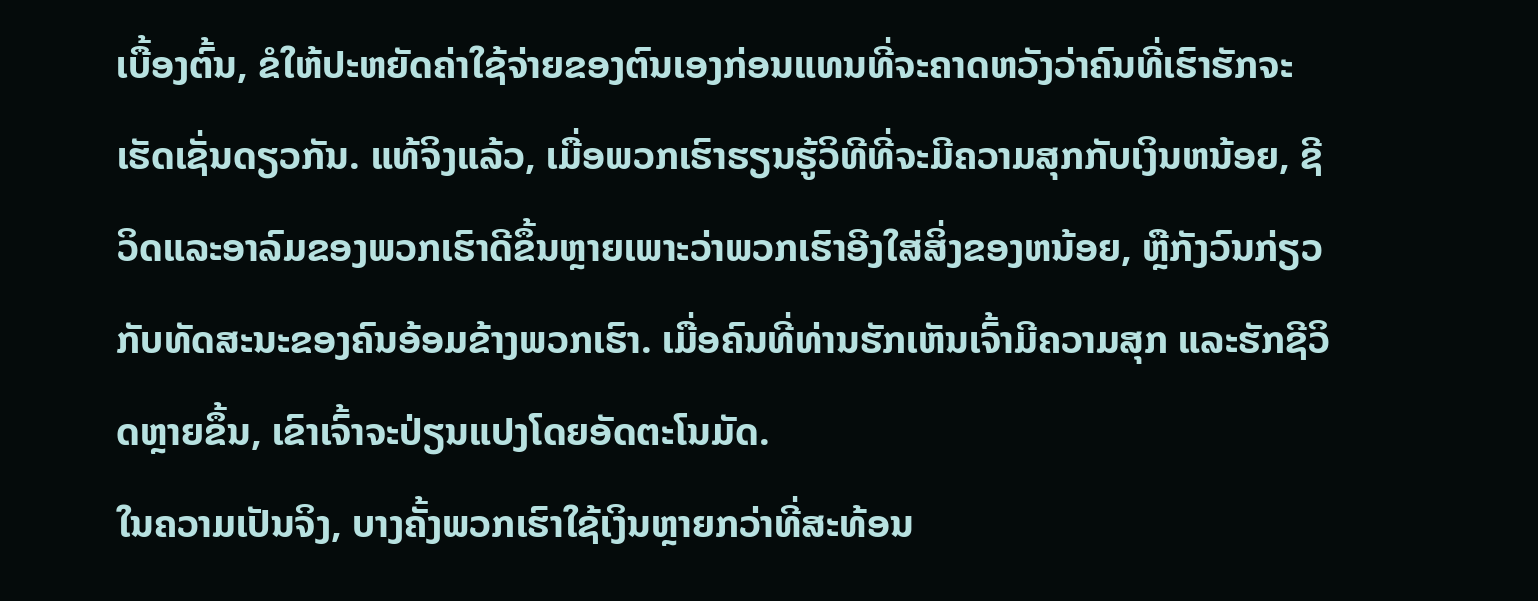ເບື້ອງຕົ້ນ, ຂໍໃຫ້ປະຫຍັດຄ່າໃຊ້ຈ່າຍຂອງຕົນເອງກ່ອນແທນທີ່ຈະຄາດຫວັງວ່າຄົນທີ່ເຮົາຮັກຈະເຮັດເຊັ່ນດຽວກັນ. ແທ້ຈິງແລ້ວ, ເມື່ອພວກເຮົາຮຽນຮູ້ວິທີທີ່ຈະມີຄວາມສຸກກັບເງິນຫນ້ອຍ, ຊີວິດແລະອາລົມຂອງພວກເຮົາດີຂຶ້ນຫຼາຍເພາະວ່າພວກເຮົາອີງໃສ່ສິ່ງຂອງຫນ້ອຍ, ຫຼືກັງວົນກ່ຽວກັບທັດສະນະຂອງຄົນອ້ອມຂ້າງພວກເຮົາ. ເມື່ອຄົນທີ່ທ່ານຮັກເຫັນເຈົ້າມີຄວາມສຸກ ແລະຮັກຊີວິດຫຼາຍຂຶ້ນ, ເຂົາເຈົ້າຈະປ່ຽນແປງໂດຍອັດຕະໂນມັດ.
ໃນຄວາມເປັນຈິງ, ບາງຄັ້ງພວກເຮົາໃຊ້ເງິນຫຼາຍກວ່າທີ່ສະທ້ອນ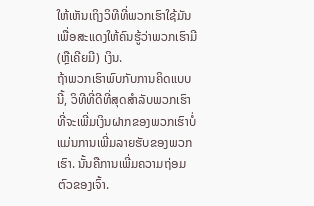ໃຫ້ເຫັນເຖິງວິທີທີ່ພວກເຮົາໃຊ້ມັນເພື່ອສະແດງໃຫ້ຄົນຮູ້ວ່າພວກເຮົາມີ (ຫຼືເຄີຍມີ) ເງິນ.
ຖ້າພວກເຮົາພົບກັບການຄິດແບບນີ້, ວິທີທີ່ດີທີ່ສຸດສໍາລັບພວກເຮົາທີ່ຈະເພີ່ມເງິນຝາກຂອງພວກເຮົາບໍ່ແມ່ນການເພີ່ມລາຍຮັບຂອງພວກເຮົາ. ນັ້ນຄືການເພີ່ມຄວາມຖ່ອມຕົວຂອງເຈົ້າ.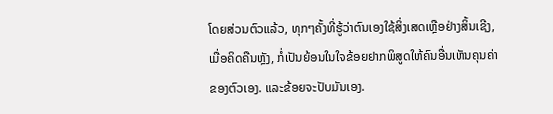ໂດຍສ່ວນຕົວແລ້ວ, ທຸກໆຄັ້ງທີ່ຮູ້ວ່າຕົນເອງໃຊ້ສິ່ງເສດເຫຼືອຢ່າງສິ້ນເຊີງ, ເມື່ອຄິດຄືນຫຼັງ, ກໍ່ເປັນຍ້ອນໃນໃຈຂ້ອຍຢາກພິສູດໃຫ້ຄົນອື່ນເຫັນຄຸນຄ່າຂອງຕົວເອງ. ແລະຂ້ອຍຈະປັບມັນເອງ.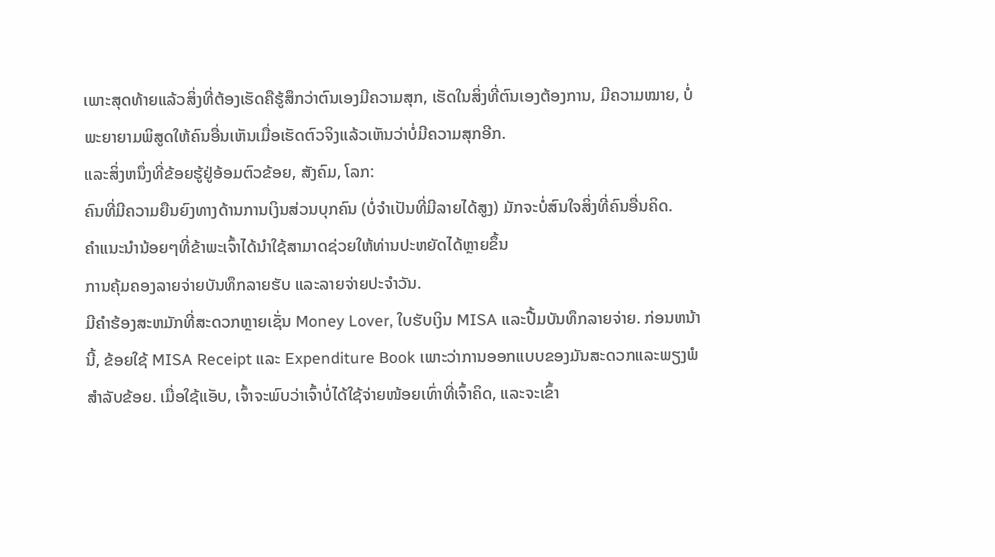ເພາະສຸດທ້າຍແລ້ວສິ່ງທີ່ຕ້ອງເຮັດຄືຮູ້ສຶກວ່າຕົນເອງມີຄວາມສຸກ, ເຮັດໃນສິ່ງທີ່ຕົນເອງຕ້ອງການ, ມີຄວາມໝາຍ, ບໍ່ພະຍາຍາມພິສູດໃຫ້ຄົນອື່ນເຫັນເມື່ອເຮັດຕົວຈິງແລ້ວເຫັນວ່າບໍ່ມີຄວາມສຸກອີກ.
ແລະສິ່ງຫນຶ່ງທີ່ຂ້ອຍຮູ້ຢູ່ອ້ອມຕົວຂ້ອຍ, ສັງຄົມ, ໂລກ:
ຄົນທີ່ມີຄວາມຍືນຍົງທາງດ້ານການເງິນສ່ວນບຸກຄົນ (ບໍ່ຈໍາເປັນທີ່ມີລາຍໄດ້ສູງ) ມັກຈະບໍ່ສົນໃຈສິ່ງທີ່ຄົນອື່ນຄິດ.
ຄໍາແນະນໍານ້ອຍໆທີ່ຂ້າພະເຈົ້າໄດ້ນໍາໃຊ້ສາມາດຊ່ວຍໃຫ້ທ່ານປະຫຍັດໄດ້ຫຼາຍຂຶ້ນ
ການຄຸ້ມຄອງລາຍຈ່າຍບັນທຶກລາຍຮັບ ແລະລາຍຈ່າຍປະຈໍາວັນ.
ມີຄໍາຮ້ອງສະຫມັກທີ່ສະດວກຫຼາຍເຊັ່ນ Money Lover, ໃບຮັບເງິນ MISA ແລະປື້ມບັນທຶກລາຍຈ່າຍ. ກ່ອນຫນ້ານີ້, ຂ້ອຍໃຊ້ MISA Receipt ແລະ Expenditure Book ເພາະວ່າການອອກແບບຂອງມັນສະດວກແລະພຽງພໍສໍາລັບຂ້ອຍ. ເມື່ອໃຊ້ແອັບ, ເຈົ້າຈະພົບວ່າເຈົ້າບໍ່ໄດ້ໃຊ້ຈ່າຍໜ້ອຍເທົ່າທີ່ເຈົ້າຄິດ, ແລະຈະເຂົ້າ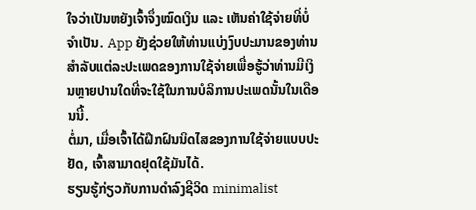ໃຈວ່າເປັນຫຍັງເຈົ້າຈຶ່ງໝົດເງິນ ແລະ ເຫັນຄ່າໃຊ້ຈ່າຍທີ່ບໍ່ຈຳເປັນ. App ຍັງຊ່ວຍໃຫ້ທ່ານແບ່ງງົບປະມານຂອງທ່ານສໍາລັບແຕ່ລະປະເພດຂອງການໃຊ້ຈ່າຍເພື່ອຮູ້ວ່າທ່ານມີເງິນຫຼາຍປານໃດທີ່ຈະໃຊ້ໃນການບໍລິການປະເພດນັ້ນໃນເດືອນນີ້.
ຕໍ່ມາ, ເມື່ອເຈົ້າໄດ້ຝຶກຝົນນິດໄສຂອງການໃຊ້ຈ່າຍແບບປະຢັດ, ເຈົ້າສາມາດຢຸດໃຊ້ມັນໄດ້.
ຮຽນຮູ້ກ່ຽວກັບການດໍາລົງຊີວິດ minimalist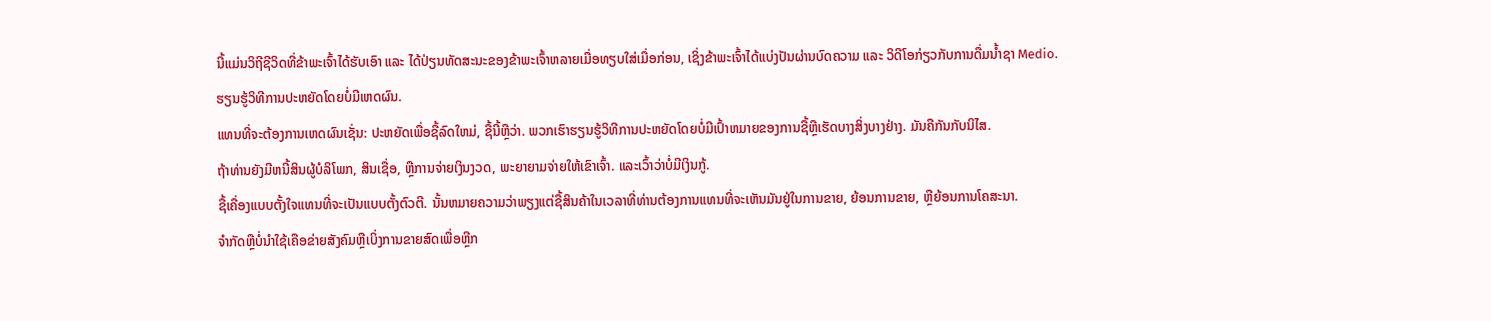ນີ້ແມ່ນວິຖີຊີວິດທີ່ຂ້າພະເຈົ້າໄດ້ຮັບເອົາ ແລະ ໄດ້ປ່ຽນທັດສະນະຂອງຂ້າພະເຈົ້າຫລາຍເມື່ອທຽບໃສ່ເມື່ອກ່ອນ, ເຊິ່ງຂ້າພະເຈົ້າໄດ້ແບ່ງປັນຜ່ານບົດຄວາມ ແລະ ວິດີໂອກ່ຽວກັບການດື່ມນ້ຳຊາ Medio.
ຮຽນຮູ້ວິທີການປະຫຍັດໂດຍບໍ່ມີເຫດຜົນ.
ແທນທີ່ຈະຕ້ອງການເຫດຜົນເຊັ່ນ: ປະຫຍັດເພື່ອຊື້ລົດໃຫມ່, ຊື້ນີ້ຫຼືວ່າ. ພວກເຮົາຮຽນຮູ້ວິທີການປະຫຍັດໂດຍບໍ່ມີເປົ້າຫມາຍຂອງການຊື້ຫຼືເຮັດບາງສິ່ງບາງຢ່າງ. ມັນຄືກັນກັບນິໄສ.
ຖ້າທ່ານຍັງມີຫນີ້ສິນຜູ້ບໍລິໂພກ, ສິນເຊື່ອ, ຫຼືການຈ່າຍເງິນງວດ, ພະຍາຍາມຈ່າຍໃຫ້ເຂົາເຈົ້າ. ແລະເວົ້າວ່າບໍ່ມີເງິນກູ້.
ຊື້ເຄື່ອງແບບຕັ້ງໃຈແທນທີ່ຈະເປັນແບບຕັ້ງຕົວຕີ. ນັ້ນຫມາຍຄວາມວ່າພຽງແຕ່ຊື້ສິນຄ້າໃນເວລາທີ່ທ່ານຕ້ອງການແທນທີ່ຈະເຫັນມັນຢູ່ໃນການຂາຍ, ຍ້ອນການຂາຍ, ຫຼືຍ້ອນການໂຄສະນາ.
ຈໍາກັດຫຼືບໍ່ນໍາໃຊ້ເຄືອຂ່າຍສັງຄົມຫຼືເບິ່ງການຂາຍສົດເພື່ອຫຼີກ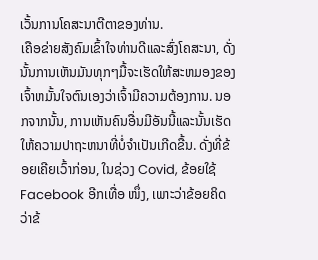ເວັ້ນການໂຄສະນາຕີຕາຂອງທ່ານ.
ເຄືອຂ່າຍສັງຄົມເຂົ້າໃຈທ່ານດີແລະສົ່ງໂຄສະນາ, ດັ່ງນັ້ນການເຫັນມັນທຸກໆມື້ຈະເຮັດໃຫ້ສະຫມອງຂອງເຈົ້າຫມັ້ນໃຈຕົນເອງວ່າເຈົ້າມີຄວາມຕ້ອງການ. ນອກຈາກນັ້ນ, ການເຫັນຄົນອື່ນມີອັນນີ້ແລະນັ້ນເຮັດໃຫ້ຄວາມປາຖະຫນາທີ່ບໍ່ຈໍາເປັນເກີດຂື້ນ. ດັ່ງທີ່ຂ້ອຍເຄີຍເວົ້າກ່ອນ, ໃນຊ່ວງ Covid, ຂ້ອຍໃຊ້ Facebook ອີກເທື່ອ ໜຶ່ງ, ເພາະວ່າຂ້ອຍຄິດວ່າຂ້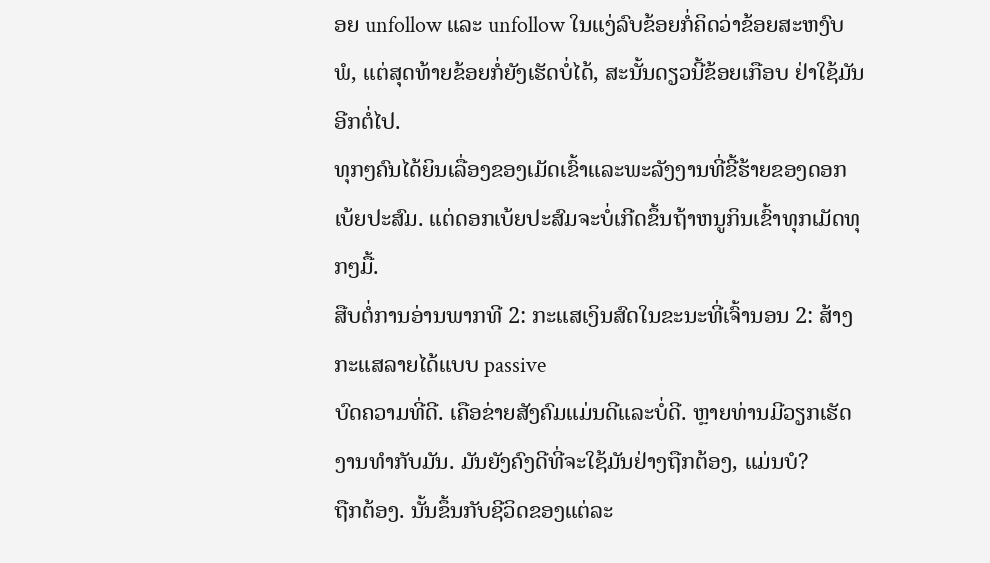ອຍ unfollow ແລະ unfollow ໃນແງ່ລົບຂ້ອຍກໍ່ຄິດວ່າຂ້ອຍສະຫງົບພໍ, ແຕ່ສຸດທ້າຍຂ້ອຍກໍ່ຍັງເຮັດບໍ່ໄດ້, ສະນັ້ນດຽວນີ້ຂ້ອຍເກືອບ ຢ່າໃຊ້ມັນອີກຕໍ່ໄປ.
ທຸກໆຄົນໄດ້ຍິນເລື່ອງຂອງເມັດເຂົ້າແລະພະລັງງານທີ່ຂີ້ຮ້າຍຂອງດອກເບ້ຍປະສົມ. ແຕ່ດອກເບ້ຍປະສົມຈະບໍ່ເກີດຂຶ້ນຖ້າຫນູກິນເຂົ້າທຸກເມັດທຸກໆມື້.
ສືບຕໍ່ການອ່ານພາກທີ 2: ກະແສເງິນສົດໃນຂະນະທີ່ເຈົ້ານອນ 2: ສ້າງກະແສລາຍໄດ້ແບບ passive
ບົດຄວາມທີ່ດີ. ເຄືອຂ່າຍສັງຄົມແມ່ນດີແລະບໍ່ດີ. ຫຼາຍທ່ານມີວຽກເຮັດງານທໍາກັບມັນ. ມັນຍັງຄົງດີທີ່ຈະໃຊ້ມັນຢ່າງຖືກຕ້ອງ, ແມ່ນບໍ?
ຖືກຕ້ອງ. ນັ້ນຂຶ້ນກັບຊີວິດຂອງແຕ່ລະ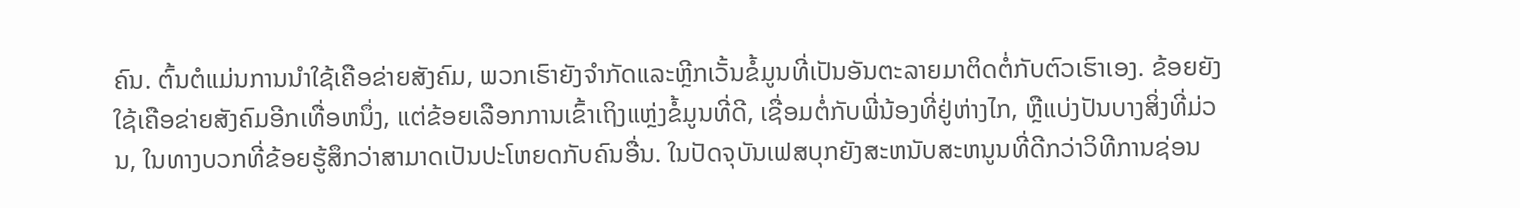ຄົນ. ຕົ້ນຕໍແມ່ນການນໍາໃຊ້ເຄືອຂ່າຍສັງຄົມ, ພວກເຮົາຍັງຈໍາກັດແລະຫຼີກເວັ້ນຂໍ້ມູນທີ່ເປັນອັນຕະລາຍມາຕິດຕໍ່ກັບຕົວເຮົາເອງ. ຂ້ອຍຍັງໃຊ້ເຄືອຂ່າຍສັງຄົມອີກເທື່ອຫນຶ່ງ, ແຕ່ຂ້ອຍເລືອກການເຂົ້າເຖິງແຫຼ່ງຂໍ້ມູນທີ່ດີ, ເຊື່ອມຕໍ່ກັບພີ່ນ້ອງທີ່ຢູ່ຫ່າງໄກ, ຫຼືແບ່ງປັນບາງສິ່ງທີ່ມ່ວນ, ໃນທາງບວກທີ່ຂ້ອຍຮູ້ສຶກວ່າສາມາດເປັນປະໂຫຍດກັບຄົນອື່ນ. ໃນປັດຈຸບັນເຟສບຸກຍັງສະຫນັບສະຫນູນທີ່ດີກວ່າວິທີການຊ່ອນ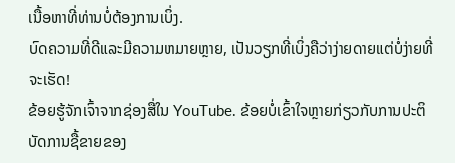ເນື້ອຫາທີ່ທ່ານບໍ່ຕ້ອງການເບິ່ງ.
ບົດຄວາມທີ່ດີແລະມີຄວາມຫມາຍຫຼາຍ, ເປັນວຽກທີ່ເບິ່ງຄືວ່າງ່າຍດາຍແຕ່ບໍ່ງ່າຍທີ່ຈະເຮັດ!
ຂ້ອຍຮູ້ຈັກເຈົ້າຈາກຊ່ອງສື່ໃນ YouTube. ຂ້ອຍບໍ່ເຂົ້າໃຈຫຼາຍກ່ຽວກັບການປະຕິບັດການຊື້ຂາຍຂອງ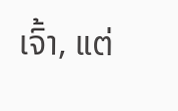ເຈົ້າ, ແຕ່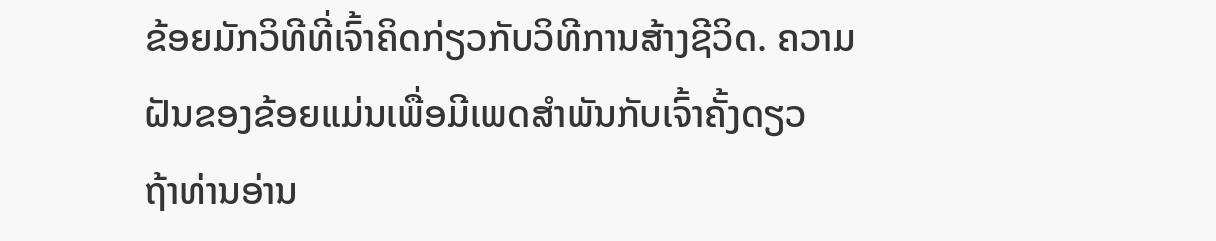ຂ້ອຍມັກວິທີທີ່ເຈົ້າຄິດກ່ຽວກັບວິທີການສ້າງຊີວິດ. ຄວາມຝັນຂອງຂ້ອຍແມ່ນເພື່ອມີເພດສໍາພັນກັບເຈົ້າຄັ້ງດຽວ
ຖ້າທ່ານອ່ານ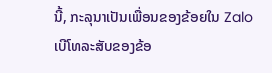ນີ້, ກະລຸນາເປັນເພື່ອນຂອງຂ້ອຍໃນ Zalo
ເບີໂທລະສັບຂອງຂ້ອ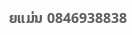ຍແມ່ນ 0846938838